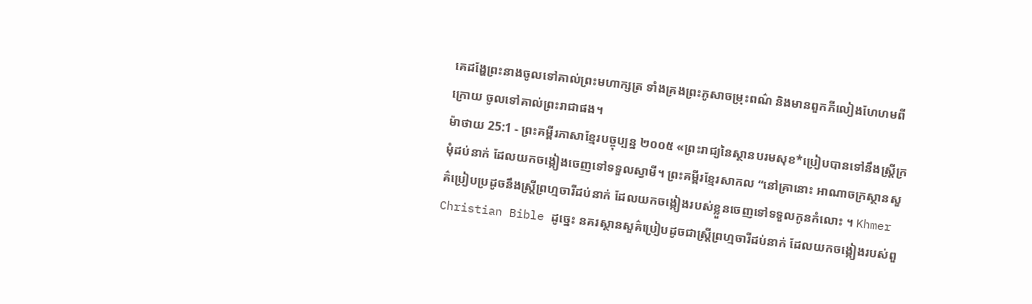គេដង្ហែព្រះនាងចូលទៅគាល់ព្រះមហាក្សត្រ ទាំងគ្រងព្រះភូសាចម្រុះពណ៌ និងមានពួកភីលៀងហែហមពីក្រោយ ចូលទៅគាល់ព្រះរាជាផង។
ម៉ាថាយ 25:1 - ព្រះគម្ពីរភាសាខ្មែរបច្ចុប្បន្ន ២០០៥ «ព្រះរាជ្យនៃស្ថានបរមសុខ*ប្រៀបបានទៅនឹងស្ត្រីក្រមុំដប់នាក់ ដែលយកចង្កៀងចេញទៅទទួលស្វាមី។ ព្រះគម្ពីរខ្មែរសាកល “នៅគ្រានោះ អាណាចក្រស្ថានសួគ៌ប្រៀបប្រដូចនឹងស្ត្រីព្រហ្មចារីដប់នាក់ ដែលយកចង្កៀងរបស់ខ្លួនចេញទៅទទួលកូនកំលោះ ។ Khmer Christian Bible ដូច្នេះ នគរស្ថានសួគ៌ប្រៀបដូចជាស្ដ្រីព្រហ្មចារីដប់នាក់ ដែលយកចង្កៀងរបស់ពួ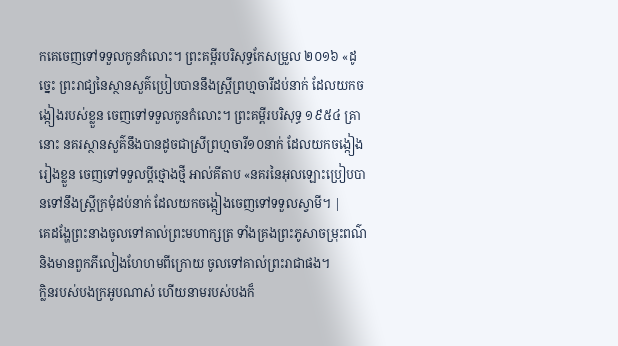កគេចេញទៅទទួលកូនកំលោះ។ ព្រះគម្ពីរបរិសុទ្ធកែសម្រួល ២០១៦ «ដូច្នេះ ព្រះរាជ្យនៃស្ថានសួគ៌ប្រៀបបាននឹងស្រី្តព្រហ្មចារីដប់នាក់ ដែលយកចង្កៀងរបស់ខ្លួន ចេញទៅទទួលកូនកំលោះ។ ព្រះគម្ពីរបរិសុទ្ធ ១៩៥៤ គ្រានោះ នគរស្ថានសួគ៌នឹងបានដូចជាស្រីព្រហ្មចារី១០នាក់ ដែលយកចង្កៀងរៀងខ្លួន ចេញទៅទទួលប្ដីថ្មោងថ្មី អាល់គីតាប «នគរនៃអុលឡោះប្រៀបបានទៅនឹងស្ដ្រីក្រមុំដប់នាក់ ដែលយកចង្កៀងចេញទៅទទួលស្វាមី។ |
គេដង្ហែព្រះនាងចូលទៅគាល់ព្រះមហាក្សត្រ ទាំងគ្រងព្រះភូសាចម្រុះពណ៌ និងមានពួកភីលៀងហែហមពីក្រោយ ចូលទៅគាល់ព្រះរាជាផង។
ក្លិនរបស់បងក្រអូបណាស់ ហើយនាមរបស់បងក៏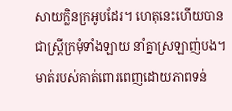សាយក្លិនក្រអូបដែរ។ ហេតុនេះហើយបានជាស្ត្រីក្រមុំទាំងឡាយ នាំគ្នាស្រឡាញ់បង។
មាត់របស់គាត់ពោរពេញដោយភាពទន់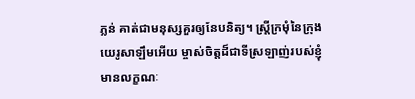ភ្លន់ គាត់ជាមនុស្សគួរឲ្យនែបនិត្យ។ ស្ត្រីក្រមុំនៃក្រុងយេរូសាឡឹមអើយ ម្ចាស់ចិត្តដ៏ជាទីស្រឡាញ់របស់ខ្ញុំ មានលក្ខណៈ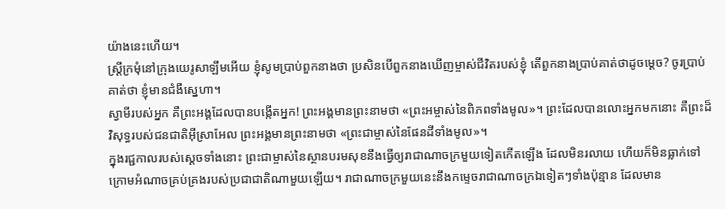យ៉ាងនេះហើយ។
ស្ត្រីក្រមុំនៅក្រុងយេរូសាឡឹមអើយ ខ្ញុំសូមប្រាប់ពួកនាងថា ប្រសិនបើពួកនាងឃើញម្ចាស់ជីវិតរបស់ខ្ញុំ តើពួកនាងប្រាប់គាត់ថាដូចម្ដេច? ចូរប្រាប់គាត់ថា ខ្ញុំមានជំងឺស្នេហា។
ស្វាមីរបស់អ្នក គឺព្រះអង្គដែលបានបង្កើតអ្នក! ព្រះអង្គមានព្រះនាមថា «ព្រះអម្ចាស់នៃពិភពទាំងមូល»។ ព្រះដែលបានលោះអ្នកមកនោះ គឺព្រះដ៏វិសុទ្ធរបស់ជនជាតិអ៊ីស្រាអែល ព្រះអង្គមានព្រះនាមថា «ព្រះជាម្ចាស់នៃផែនដីទាំងមូល»។
ក្នុងរជ្ជកាលរបស់ស្ដេចទាំងនោះ ព្រះជាម្ចាស់នៃស្ថានបរមសុខនឹងធ្វើឲ្យរាជាណាចក្រមួយទៀតកើតឡើង ដែលមិនរលាយ ហើយក៏មិនធ្លាក់ទៅក្រោមអំណាចគ្រប់គ្រងរបស់ប្រជាជាតិណាមួយឡើយ។ រាជាណាចក្រមួយនេះនឹងកម្ទេចរាជាណាចក្រឯទៀតៗទាំងប៉ុន្មាន ដែលមាន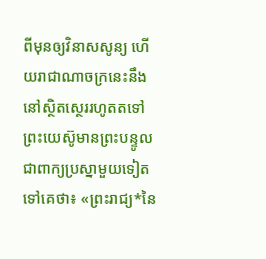ពីមុនឲ្យវិនាសសូន្យ ហើយរាជាណាចក្រនេះនឹងនៅស្ថិតស្ថេររហូតតទៅ
ព្រះយេស៊ូមានព្រះបន្ទូលជាពាក្យប្រស្នាមួយទៀតទៅគេថា៖ «ព្រះរាជ្យ*នៃ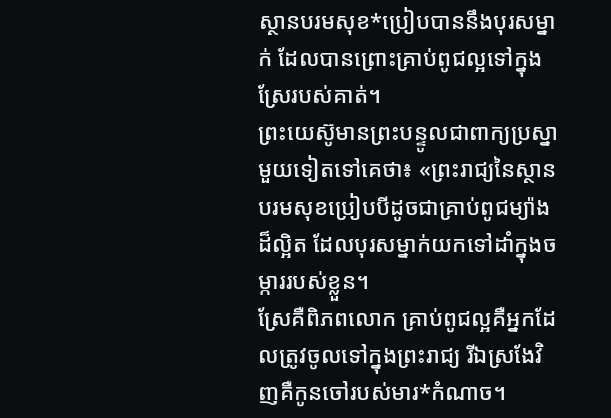ស្ថានបរមសុខ*ប្រៀបបាននឹងបុរសម្នាក់ ដែលបានព្រោះគ្រាប់ពូជល្អទៅក្នុងស្រែរបស់គាត់។
ព្រះយេស៊ូមានព្រះបន្ទូលជាពាក្យប្រស្នាមួយទៀតទៅគេថា៖ «ព្រះរាជ្យនៃស្ថានបរមសុខប្រៀបបីដូចជាគ្រាប់ពូជម្យ៉ាងដ៏ល្អិត ដែលបុរសម្នាក់យកទៅដាំក្នុងចម្ការរបស់ខ្លួន។
ស្រែគឺពិភពលោក គ្រាប់ពូជល្អគឺអ្នកដែលត្រូវចូលទៅក្នុងព្រះរាជ្យ រីឯស្រងែវិញគឺកូនចៅរបស់មារ*កំណាច។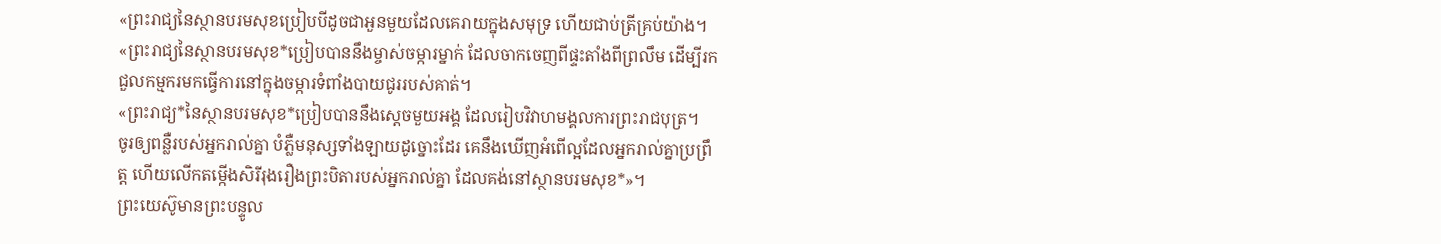«ព្រះរាជ្យនៃស្ថានបរមសុខប្រៀបបីដូចជាអួនមួយដែលគេរាយក្នុងសមុទ្រ ហើយជាប់ត្រីគ្រប់យ៉ាង។
«ព្រះរាជ្យនៃស្ថានបរមសុខ*ប្រៀបបាននឹងម្ចាស់ចម្ការម្នាក់ ដែលចាកចេញពីផ្ទះតាំងពីព្រលឹម ដើម្បីរកជួលកម្មករមកធ្វើការនៅក្នុងចម្ការទំពាំងបាយជូររបស់គាត់។
«ព្រះរាជ្យ*នៃស្ថានបរមសុខ*ប្រៀបបាននឹងស្ដេចមួយអង្គ ដែលរៀបវិវាហមង្គលការព្រះរាជបុត្រ។
ចូរឲ្យពន្លឺរបស់អ្នករាល់គ្នា បំភ្លឺមនុស្សទាំងឡាយដូច្នោះដែរ គេនឹងឃើញអំពើល្អដែលអ្នករាល់គ្នាប្រព្រឹត្ត ហើយលើកតម្កើងសិរីរុងរឿងព្រះបិតារបស់អ្នករាល់គ្នា ដែលគង់នៅស្ថានបរមសុខ*»។
ព្រះយេស៊ូមានព្រះបន្ទូល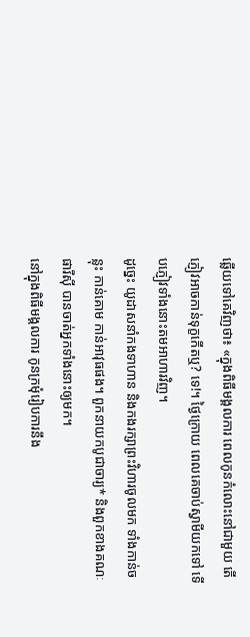ឆ្លើយទៅគេវិញថា៖ «ក្នុងពិធីមង្គលការ ពេលកូនកំលោះនៅជាមួយ តើភ្ញៀវអាចកាន់ទុក្ខកើតឬ? ទេ!។ ថ្ងៃក្រោយ ពេលគេចាប់ស្វាមីយកទៅ ទើបភ្ញៀវទាំងនោះតមអាហារវិញ។
ដូច្នេះ យូដាសនាំកងទាហាន និងកងរក្សាព្រះវិហារចូលមក ទាំងកាន់ចន្លុះ កាន់គោម កាន់អាវុធផង។ ពួកនាយកបូជាចារ្យ* និងពួកខាងគណៈផារីស៊ី បានចាត់អ្នកទាំងនោះឲ្យមក។
នៅក្នុងពិធីមង្គលការ កូនក្រមុំរៀបការនឹង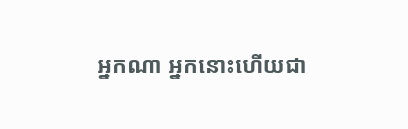អ្នកណា អ្នកនោះហើយជា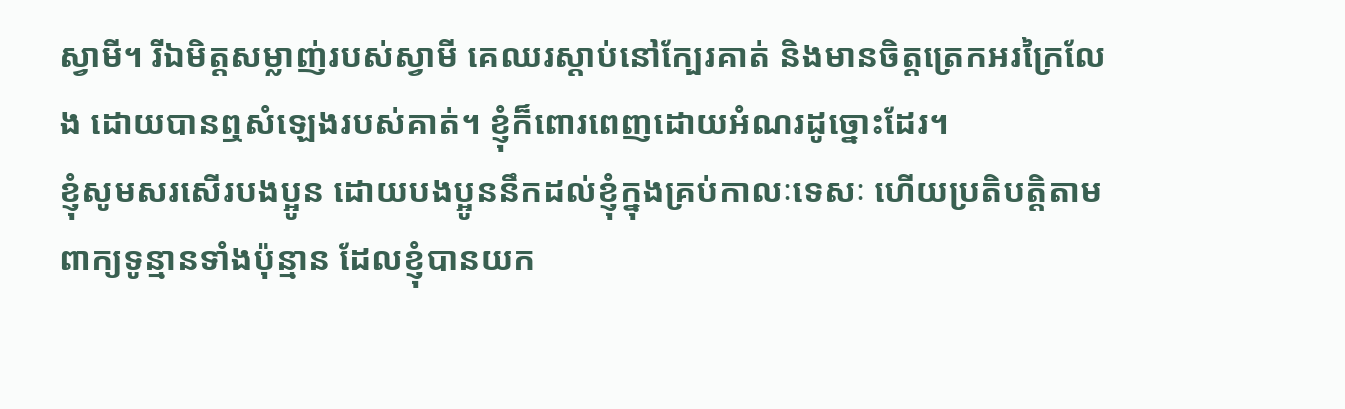ស្វាមី។ រីឯមិត្តសម្លាញ់របស់ស្វាមី គេឈរស្ដាប់នៅក្បែរគាត់ និងមានចិត្តត្រេកអរក្រៃលែង ដោយបានឮសំឡេងរបស់គាត់។ ខ្ញុំក៏ពោរពេញដោយអំណរដូច្នោះដែរ។
ខ្ញុំសូមសរសើរបងប្អូន ដោយបងប្អូននឹកដល់ខ្ញុំក្នុងគ្រប់កាលៈទេសៈ ហើយប្រតិបត្តិតាមពាក្យទូន្មានទាំងប៉ុន្មាន ដែលខ្ញុំបានយក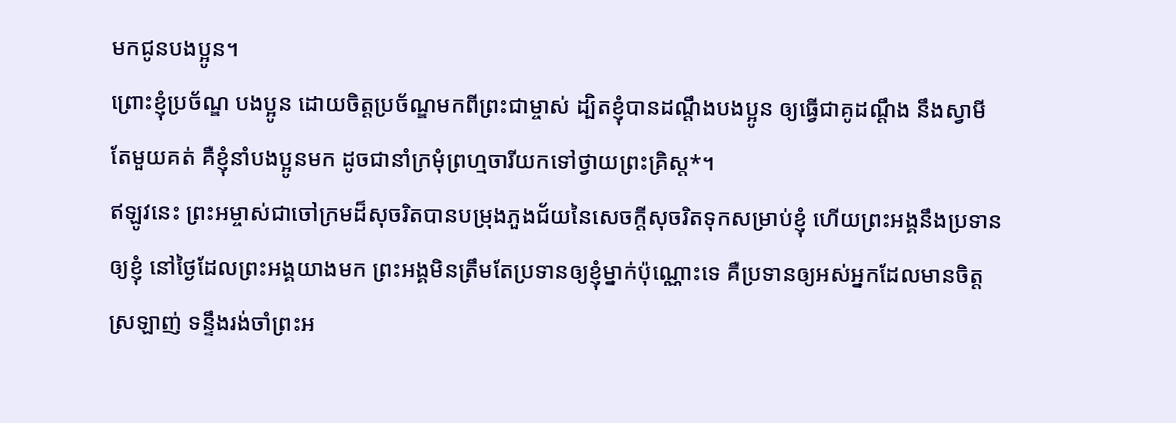មកជូនបងប្អូន។
ព្រោះខ្ញុំប្រច័ណ្ឌ បងប្អូន ដោយចិត្តប្រច័ណ្ឌមកពីព្រះជាម្ចាស់ ដ្បិតខ្ញុំបានដណ្ដឹងបងប្អូន ឲ្យធ្វើជាគូដណ្ដឹង នឹងស្វាមីតែមួយគត់ គឺខ្ញុំនាំបងប្អូនមក ដូចជានាំក្រមុំព្រហ្មចារីយកទៅថ្វាយព្រះគ្រិស្ត*។
ឥឡូវនេះ ព្រះអម្ចាស់ជាចៅក្រមដ៏សុចរិតបានបម្រុងភួងជ័យនៃសេចក្ដីសុចរិតទុកសម្រាប់ខ្ញុំ ហើយព្រះអង្គនឹងប្រទានឲ្យខ្ញុំ នៅថ្ងៃដែលព្រះអង្គយាងមក ព្រះអង្គមិនត្រឹមតែប្រទានឲ្យខ្ញុំម្នាក់ប៉ុណ្ណោះទេ គឺប្រទានឲ្យអស់អ្នកដែលមានចិត្តស្រឡាញ់ ទន្ទឹងរង់ចាំព្រះអ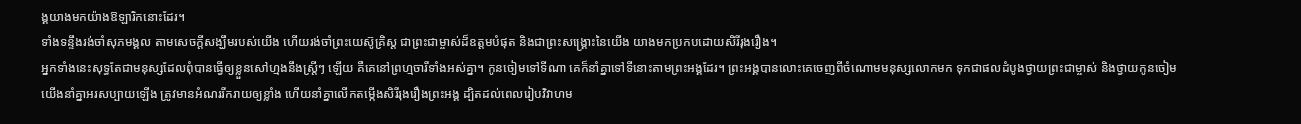ង្គយាងមកយ៉ាងឱឡារិកនោះដែរ។
ទាំងទន្ទឹងរង់ចាំសុភមង្គល តាមសេចក្ដីសង្ឃឹមរបស់យើង ហើយរង់ចាំព្រះយេស៊ូគ្រិស្ត ជាព្រះជាម្ចាស់ដ៏ឧត្ដមបំផុត និងជាព្រះសង្គ្រោះនៃយើង យាងមកប្រកបដោយសិរីរុងរឿង។
អ្នកទាំងនេះសុទ្ធតែជាមនុស្សដែលពុំបានធ្វើឲ្យខ្លួនសៅហ្មងនឹងស្ត្រីៗ ឡើយ គឺគេនៅព្រហ្មចារីទាំងអស់គ្នា។ កូនចៀមទៅទីណា គេក៏នាំគ្នាទៅទីនោះតាមព្រះអង្គដែរ។ ព្រះអង្គបានលោះគេចេញពីចំណោមមនុស្សលោកមក ទុកជាផលដំបូងថ្វាយព្រះជាម្ចាស់ និងថ្វាយកូនចៀម
យើងនាំគ្នាអរសប្បាយឡើង ត្រូវមានអំណររីករាយឲ្យខ្លាំង ហើយនាំគ្នាលើកតម្កើងសិរីរុងរឿងព្រះអង្គ ដ្បិតដល់ពេលរៀបវិវាហម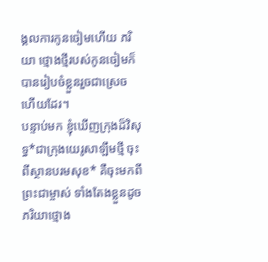ង្គលការកូនចៀមហើយ ភរិយា ថ្មោងថ្មីរបស់កូនចៀមក៏បានរៀបចំខ្លួនរួចជាស្រេចហើយដែរ។
បន្ទាប់មក ខ្ញុំឃើញក្រុងដ៏វិសុទ្ធ*ជាក្រុងយេរូសាឡឹមថ្មី ចុះពីស្ថានបរមសុខ* គឺចុះមកពីព្រះជាម្ចាស់ ទាំងតែងខ្លួនដូចភរិយាថ្មោង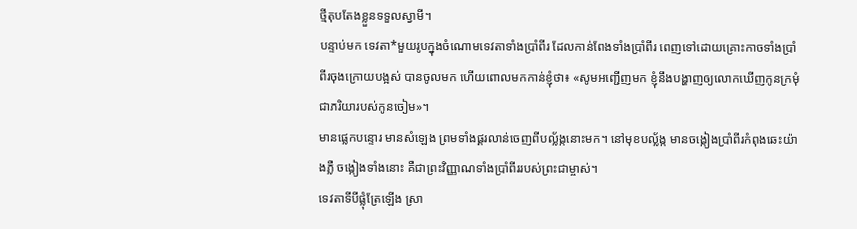ថ្មីតុបតែងខ្លួនទទួលស្វាមី។
បន្ទាប់មក ទេវតា*មួយរូបក្នុងចំណោមទេវតាទាំងប្រាំពីរ ដែលកាន់ពែងទាំងប្រាំពីរ ពេញទៅដោយគ្រោះកាចទាំងប្រាំពីរចុងក្រោយបង្អស់ បានចូលមក ហើយពោលមកកាន់ខ្ញុំថា៖ «សូមអញ្ជើញមក ខ្ញុំនឹងបង្ហាញឲ្យលោកឃើញកូនក្រមុំជាភរិយារបស់កូនចៀម»។
មានផ្លេកបន្ទោរ មានសំឡេង ព្រមទាំងផ្គរលាន់ចេញពីបល្ល័ង្កនោះមក។ នៅមុខបល្ល័ង្ក មានចង្កៀងប្រាំពីរកំពុងឆេះយ៉ាងភ្លឺ ចង្កៀងទាំងនោះ គឺជាព្រះវិញ្ញាណទាំងប្រាំពីររបស់ព្រះជាម្ចាស់។
ទេវតាទីបីផ្លុំត្រែឡើង ស្រា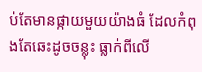ប់តែមានផ្កាយមួយយ៉ាងធំ ដែលកំពុងតែឆេះដូចចន្លុះ ធ្លាក់ពីលើ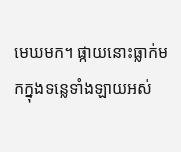មេឃមក។ ផ្កាយនោះធ្លាក់មកក្នុងទន្លេទាំងឡាយអស់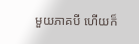មួយភាគបី ហើយក៏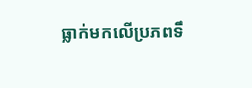ធ្លាក់មកលើប្រភពទឹ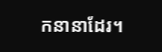កនានាដែរ។